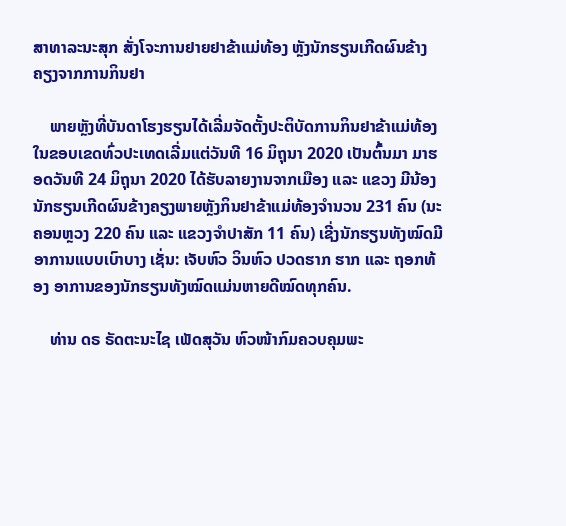ສາທາລະນະສຸກ ສັ່ງໂຈະການຢາຍຢາຂ້າແມ່ທ້ອງ ຫຼັງນັກຮຽນເກີດຜົນຂ້າງຄຽງຈາກການກິນຢາ

    ພາຍຫຼັງທີ່ບັນດາໂຮງຮຽນໄດ້ເລີ່ມຈັດຕັ້ງປະຕິບັດການກິນຢາຂ້າແມ່ທ້ອງໃນຂອບເຂດທົ່ວປະເທດເລີ່ມແຕ່ວັນທີ 16 ມິຖຸນາ 2020 ເປັນຕົ້ນມາ ມາຮອດວັນທີ 24 ມິຖຸນາ 2020 ໄດ້ຮັບລາຍງານຈາກເມືອງ ແລະ ແຂວງ ມີນ້ອງນັກຮຽນເກີດຜົນຂ້າງຄຽງພາຍຫຼັງກິນຢາຂ້າແມ່ທ້ອງຈຳນວນ 231 ຄົນ (ນະຄອນຫຼວງ 220 ຄົນ ແລະ ແຂວງຈຳປາສັກ 11 ຄົນ) ເຊີ່ງນັກຮຽນທັງໝົດມີອາການແບບເບົາບາງ ເຊັ່ນ: ເຈັບຫົວ ວິນຫົວ ປວດຮາກ ຮາກ ແລະ ຖອກທ້ອງ ອາການຂອງນັກຮຽນທັງໝົດແມ່ນຫາຍດີໝົດທຸກຄົນ.

    ທ່ານ ດຣ ຣັດຕະນະໄຊ ເພັດສຸວັນ ຫົວໜ້າກົມຄວບຄຸມພະ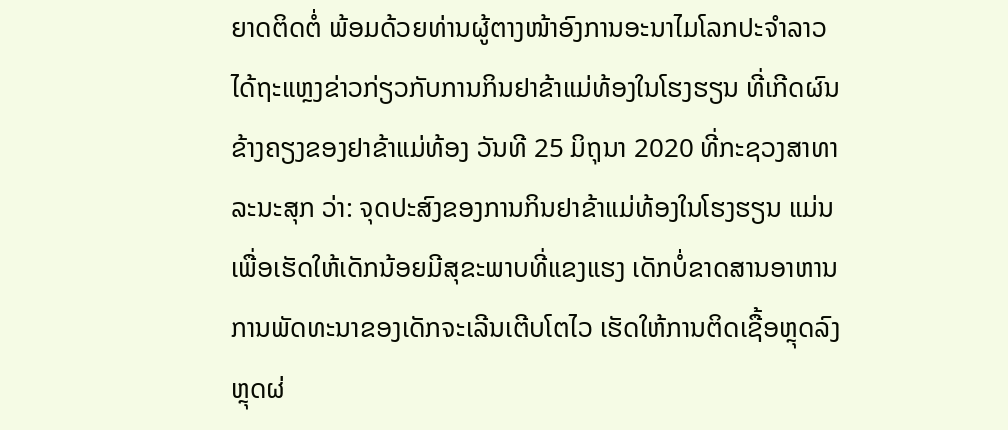ຍາດຕິດຕໍ່ ພ້ອມດ້ວຍທ່ານຜູ້ຕາງໜ້າອົງການອະນາໄມໂລກປະຈຳລາວ ໄດ້ຖະແຫຼງຂ່າວກ່ຽວກັບການກິນຢາຂ້າແມ່ທ້ອງໃນໂຮງຮຽນ ທີ່ເກີດຜົນ ຂ້າງຄຽງຂອງຢາຂ້າແມ່ທ້ອງ ວັນທີ 25 ມິຖຸນາ 2020 ທີ່ກະຊວງສາທາລະນະສຸກ ວ່າ: ຈຸດປະສົງຂອງການກິນຢາຂ້າແມ່ທ້ອງໃນໂຮງຮຽນ ແມ່ນເພື່ອເຮັດໃຫ້ເດັກນ້ອຍມີສຸຂະພາບທີ່ແຂງແຮງ ເດັກບໍ່ຂາດສານອາຫານ ການພັດທະນາຂອງເດັກຈະເລີນເຕີບໂຕໄວ ເຮັດໃຫ້ການຕິດເຊື້ອຫຼຸດລົງ ຫຼຸດຜ່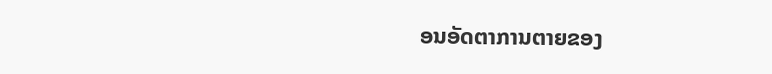ອນອັດຕາການຕາຍຂອງ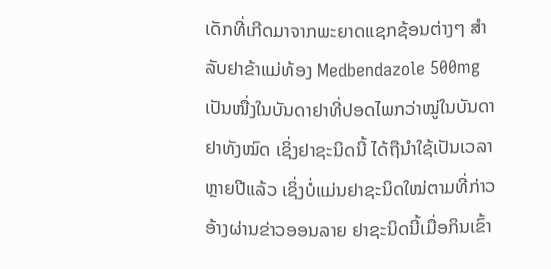ເດັກທີ່ເກີດມາຈາກພະຍາດແຊກຊ້ອນຕ່າງໆ ສຳລັບຢາຂ້າແມ່ທ້ອງ Medbendazole 500mg ເປັນໜື່ງໃນບັນດາຢາທີ່ປອດໄພກວ່າໝູ່ໃນບັນດາຢາທັງໝົດ ເຊິ່ງຢາຊະນິດນີ້ ໄດ້ຖືນຳໃຊ້ເປັນເວລາຫຼາຍປີແລ້ວ ເຊິ່ງບໍ່ແມ່ນຢາຊະນິດໃໝ່ຕາມທີ່ກ່າວອ້າງຜ່ານຂ່າວອອນລາຍ ຢາຊະນິດນີ້ເມື່ອກິນເຂົ້າ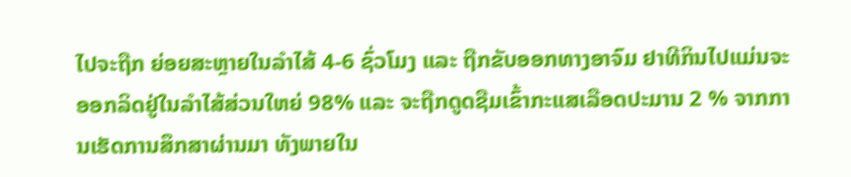ໄປຈະຖືກ ຍ່ອຍສະຫຼາຍໃນລຳໄສ້ 4-6 ຊົ່ວໂມງ ແລະ ຖືກຂັບອອກທາງອາຈົມ ຢາທີກິນໄປແມ່ນຈະອອກລິດຢູ່ໃນລຳໄສ້ສ່ວນໃຫຍ່ 98% ແລະ ຈະຖືກດູດຊືມເຂົ້າກະແສເລືອດປະມານ 2 % ຈາກການເຮັດການສຶກສາຜ່ານມາ ທັງພາຍໃນ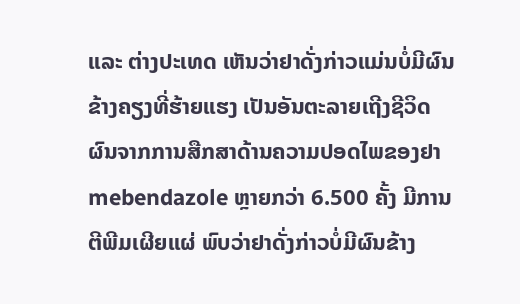ແລະ ຕ່າງປະເທດ ເຫັນວ່າຢາດັ່ງກ່າວແມ່ນບໍ່ມີຜົນຂ້າງຄຽງທີ່ຮ້າຍແຮງ ເປັນອັນຕະລາຍເຖີງຊີວິດ ຜົນຈາກການສືກສາດ້ານຄວາມປອດໄພຂອງຢາ mebendazole ຫຼາຍກວ່າ 6.500 ຄັ້ງ ມີການຕີພີມເຜີຍແຜ່ ພົບວ່າຢາດັ່ງກ່າວບໍ່ມີຜົນຂ້າງ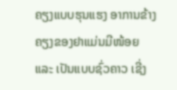ຄຽງແບບຮຸນແຮງ ອາການຂ້າງຄຽງຂອງຢາແມ່ນມີໜ້ອຍ ແລະ ເປັນແບບຊົ່ວຄາວ ເຊີ່ງ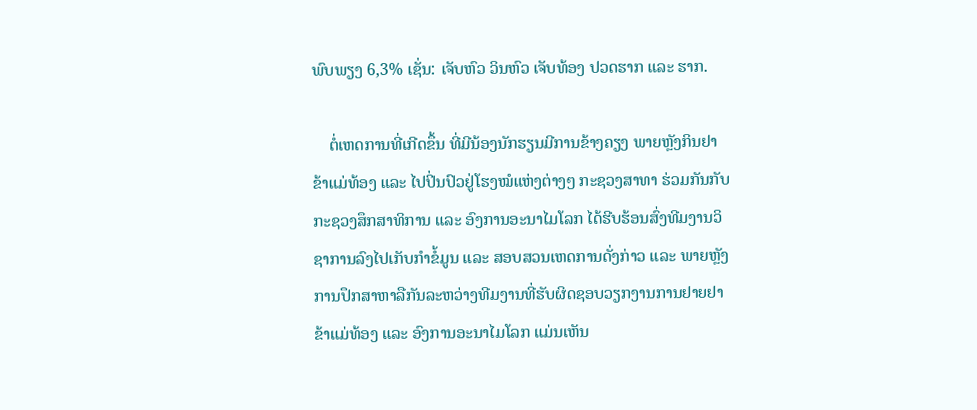ພົບພຽງ 6,3% ເຊັ່ນ: ເຈັບຫົວ ວິນຫົວ ເຈັບທ້ອງ ປວດຮາກ ແລະ ຮາກ.

    ຕໍ່ເຫດການທີ່ເກີດຂຶ້ນ ທີ່ມີນ້ອງນັກຮຽນມີການຂ້າງຄຽງ ພາຍຫຼັງກິນຢາຂ້າແມ່ທ້ອງ ແລະ ໄປປິ່ນປົວຢູ່ໂຮງໝໍແຫ່ງຕ່າງໆ ກະຊວງສາທາ ຮ່ວມກັນກັບກະຊວງສຶກສາທິການ ແລະ ອົງການອະນາໄມໂລກ ໄດ້ຮີບຮ້ອນສົ່ງທີມງານວິຊາການລົງໄປເກັບກຳຂໍ້ມູນ ແລະ ສອບສວນເຫດການດັ່ງກ່າວ ແລະ ພາຍຫຼັງການປຶກສາຫາລືກັນລະຫວ່າງທີມງານທີ່ຮັບຜິດຊອບວຽກງານການຢາຍຢາຂ້າແມ່ທ້ອງ ແລະ ອົງການອະນາໄມໂລກ ແມ່ນເຫັນ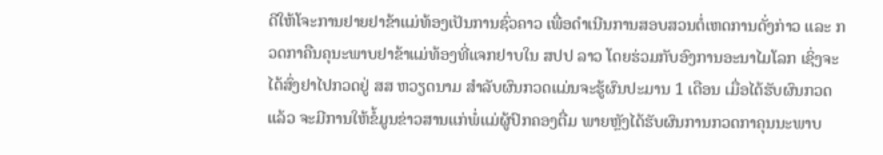ດີໃຫ້ໂຈະການຢາຍຢາຂ້າແມ່ທ້ອງເປັນການຊົ່ວຄາວ ເພື່ອດຳເນີນການສອບສວນຕໍ່ເຫດການດັ່ງກ່າວ ແລະ ກວດກາຄືນຄຸນະພາບຢາຂ້າແມ່ທ້ອງທີ່ແຈກຢາບໃນ ສປປ ລາວ ໂດຍຮ່ວມກັບອົງການອະນາໄມໂລກ ເຊິ່ງຈະໄດ້ສົ່ງຢາໄປກວດຢູ່ ສສ ຫວຽດນາມ ສຳລັບຜົນກວດແມ່ນຈະຮູ້ຜົນປະມານ 1 ເດືອນ ເມື່ອໄດ້ຮັບຜົນກວດແລ້ວ ຈະມີການໃຫ້ຂໍ້ມູນຂ່າວສານແກ່ພໍ່ແມ່ຜູ້ປົກຄອງຕື່ມ ພາຍຫຼັງໄດ້ຮັບຜົນການກວດກາຄຸນນະພາບ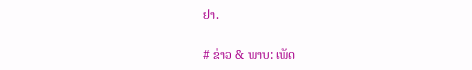ຢາ.

# ຂ່າວ & ພາບ: ເພັດ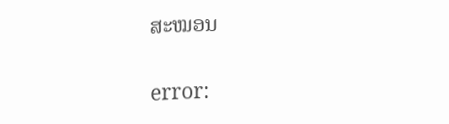ສະໝອນ

error: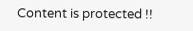Content is protected !!